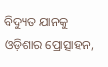ବିଦ୍ୟୁତ ଯାନକୁ ଓଡ଼ିଶାର ପ୍ରୋତ୍ସାହନ,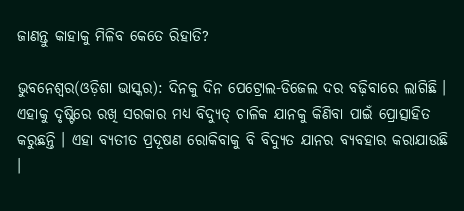ଜାଣନ୍ତୁ କାହାକୁ ମିଳିବ କେତେ ରିହାତି?

ଭୁବନେଶ୍ୱର(ଓଡ଼ିଶା ଭାସ୍କର): ଦିନକୁ ଦିନ ପେଟ୍ରୋଲ-ଡିଜେଲ ଦର ବଢ଼ିବାରେ ଲାଗିଛି । ଏହାକୁ ଦୃଷ୍ଟିରେ ରଖି ସରକାର ମଧ୍ୟ ବିଦ୍ୟୁତ୍ ଚାଳିକ ଯାନକୁ କିଣିବା ପାଇଁ ପ୍ରୋତ୍ସାହିତ କରୁଛନ୍ତି । ଏହା ବ୍ୟତୀତ ପ୍ରଦୂଷଣ ରୋକିବାକୁ ବି ବିଦ୍ୟୁତ ଯାନର ବ୍ୟବହାର କରାଯାଉଛି ।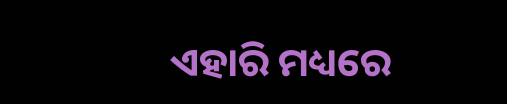ଏହାରି ମଧ୍ୟରେ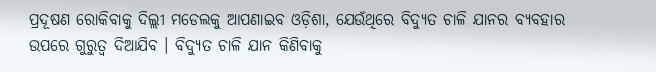ପ୍ରଦୂଷଣ ରୋକିବାକୁ ଦିଲ୍ଲୀ ମଡେଲକୁ ଆପଣାଇବ ଓଡ଼ିଶା, ଯେଉଁଥିରେ ବିଦ୍ୟୁତ ଚାଳି ଯାନର ବ୍ୟବହାର ଉପରେ ଗୁରୁତ୍ୱ ଦିଆଯିବ । ବିଦ୍ୟୁତ ଚାଳି ଯାନ କିଣିବାକୁ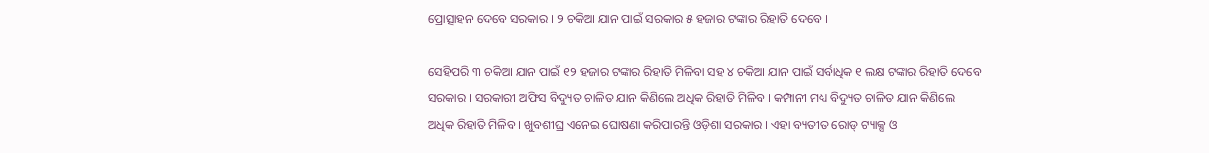ପ୍ରୋତ୍ସାହନ ଦେବେ ସରକାର । ୨ ଚକିଆ ଯାନ ପାଇଁ ସରକାର ୫ ହଜାର ଟଙ୍କାର ରିହାତି ଦେବେ ।

ସେହିପରି ୩ ଚକିଆ ଯାନ ପାଇଁ ୧୨ ହଜାର ଟଙ୍କାର ରିହାତି ମିଳିବା ସହ ୪ ଚକିଆ ଯାନ ପାଇଁ ସର୍ବାଧିକ ୧ ଲକ୍ଷ ଟଙ୍କାର ରିହାତି ଦେବେ ସରକାର । ସରକାରୀ ଅଫିସ ବିଦ୍ୟୁତ ଚାଳିତ ଯାନ କିଣିଲେ ଅଧିକ ରିହାତି ମିଳିବ । କମ୍ପାନୀ ମଧ୍ୟ ବିଦ୍ୟୁତ ଚାଳିତ ଯାନ କିଣିଲେ ଅଧିକ ରିହାତି ମିଳିବ । ଖୁବଶୀଘ୍ର ଏନେଇ ଘୋଷଣା କରିପାରନ୍ତି ଓଡ଼ିଶା ସରକାର । ଏହା ବ୍ୟତୀତ ରୋଡ୍ ଟ୍ୟାକ୍ସ ଓ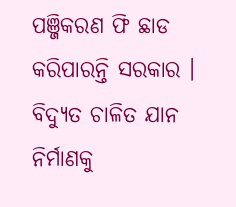ପଞ୍ଜିକରଣ ଫି ଛାଡ କରିପାରନ୍ତି ସରକାର । ବିଦ୍ୟୁତ ଚାଳିତ ଯାନ ନିର୍ମାଣକୁ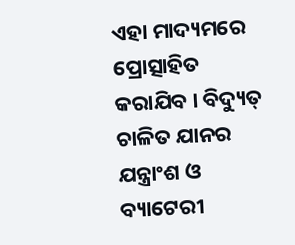ଏହା ମାଦ୍ୟମରେ ପ୍ରୋତ୍ସାହିତ କରାଯିବ । ବିଦ୍ୟୁତ୍ ଚାଳିତ ଯାନର ଯନ୍ତ୍ରାଂଶ ଓ ବ୍ୟାଟେରୀ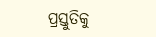ପ୍ରସ୍ତୁତିକୁ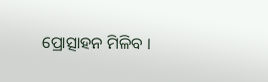ପ୍ରୋତ୍ସାହନ ମିଳିବ ।